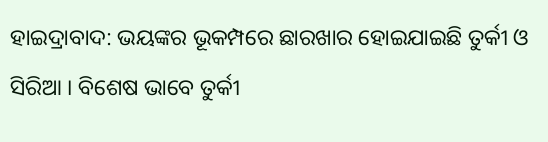ହାଇଦ୍ରାବାଦ: ଭୟଙ୍କର ଭୂକମ୍ପରେ ଛାରଖାର ହୋଇଯାଇଛି ତୁର୍କୀ ଓ ସିରିଆ । ବିଶେଷ ଭାବେ ତୁର୍କୀ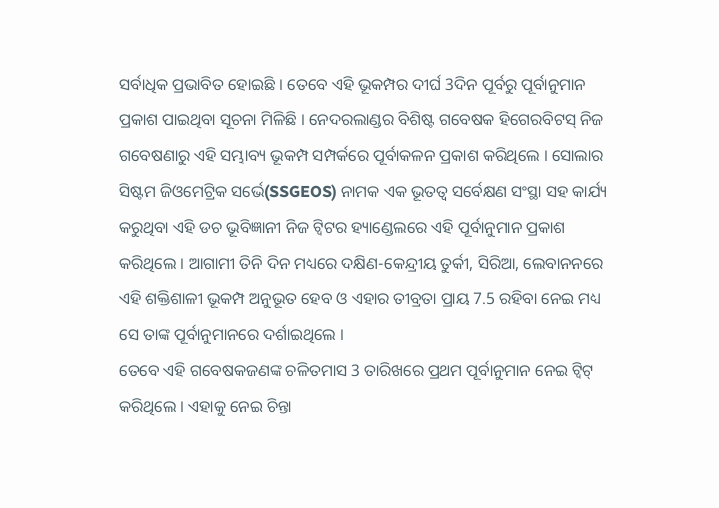ସର୍ବାଧିକ ପ୍ରଭାବିତ ହୋଇଛି । ତେବେ ଏହି ଭୂକମ୍ପର ଦୀର୍ଘ 3ଦିନ ପୂର୍ବରୁ ପୂର୍ବାନୁମାନ ପ୍ରକାଶ ପାଇଥିବା ସୂଚନା ମିଳିଛି । ନେଦରଲାଣ୍ଡର ବିଶିଷ୍ଟ ଗବେଷକ ହିଗେରବିଟସ୍ ନିଜ ଗବେଷଣାରୁ ଏହି ସମ୍ଭାବ୍ୟ ଭୂକମ୍ପ ସମ୍ପର୍କରେ ପୂର୍ବାକଳନ ପ୍ରକାଶ କରିଥିଲେ । ସୋଲାର ସିଷ୍ଟମ ଜିଓମେଟ୍ରିକ ସର୍ଭେ(SSGEOS) ନାମକ ଏକ ଭୂତତ୍ବ ସର୍ବେକ୍ଷଣ ସଂସ୍ଥା ସହ କାର୍ଯ୍ୟ କରୁଥିବା ଏହି ଡଚ ଭୂବିଜ୍ଞାନୀ ନିଜ ଟ୍ବିଟର ହ୍ୟାଣ୍ଡେଲରେ ଏହି ପୂର୍ବାନୁମାନ ପ୍ରକାଶ କରିଥିଲେ । ଆଗାମୀ ତିନି ଦିନ ମଧ୍ୟରେ ଦକ୍ଷିଣ-କେନ୍ଦ୍ରୀୟ ତୁର୍କୀ, ସିରିଆ, ଲେବାନନରେ ଏହି ଶକ୍ତିଶାଳୀ ଭୂକମ୍ପ ଅନୁଭୂତ ହେବ ଓ ଏହାର ତୀବ୍ରତା ପ୍ରାୟ 7.5 ରହିବା ନେଇ ମଧ୍ୟ ସେ ତାଙ୍କ ପୂର୍ବାନୁମାନରେ ଦର୍ଶାଇଥିଲେ ।
ତେବେ ଏହି ଗବେଷକଜଣଙ୍କ ଚଳିତମାସ 3 ତାରିଖରେ ପ୍ରଥମ ପୂର୍ବାନୁମାନ ନେଇ ଟ୍ବିଟ୍ କରିଥିଲେ । ଏହାକୁ ନେଇ ଚିନ୍ତା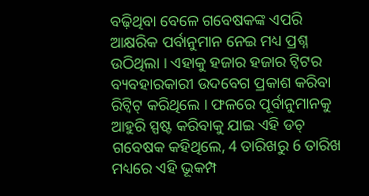ବଢ଼ିଥିବା ବେଳେ ଗବେଷକଙ୍କ ଏପରି ଆକ୍ଷରିକ ପର୍ବାନୁମାନ ନେଇ ମଧ୍ୟ ପ୍ରଶ୍ନ ଉଠିଥିଲା । ଏହାକୁ ହଜାର ହଜାର ଟ୍ବିଟର ବ୍ୟବହାରକାରୀ ଉଦବେଗ ପ୍ରକାଶ କରିବା ରିଟ୍ବିଟ୍ କରିଥିଲେ । ଫଳରେ ପୂର୍ବାନୁମାନକୁ ଆହୁରି ସ୍ପଷ୍ଟ କରିବାକୁ ଯାଇ ଏହି ଡଚ୍ ଗବେଷକ କହିଥିଲେ, 4 ତାରିଖରୁ 6 ତାରିଖ ମଧ୍ୟରେ ଏହି ଭୂକମ୍ପ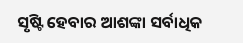ସୃଷ୍ଟି ହେବାର ଆଶଙ୍କା ସର୍ବାଧିକ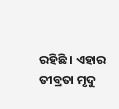ରହିଛି । ଏହାର ତୀବ୍ରତା ମୃଦୁ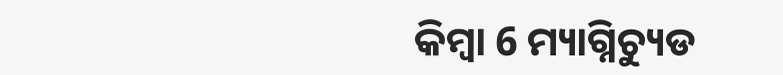କିମ୍ବା 6 ମ୍ୟାଗ୍ନିଚ୍ୟୁଡ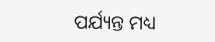ପର୍ଯ୍ୟନ୍ତ ମଧ୍ୟ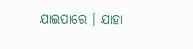ଯାଇପାରେ । ଯାହା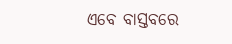ଏବେ ବାସ୍ତବରେ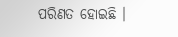ପରିଣତ ହୋଇଛି ।